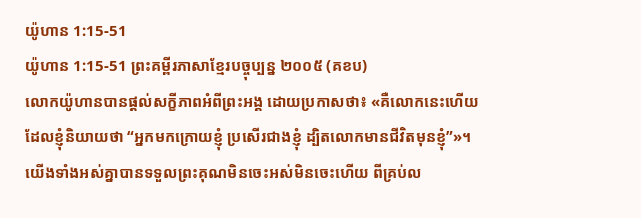យ៉ូហាន 1:15-51
យ៉ូហាន 1:15-51 ព្រះគម្ពីរភាសាខ្មែរបច្ចុប្បន្ន ២០០៥ (គខប)
លោកយ៉ូហានបានផ្ដល់សក្ខីភាពអំពីព្រះអង្គ ដោយប្រកាសថា៖ «គឺលោកនេះហើយដែលខ្ញុំនិយាយថា “អ្នកមកក្រោយខ្ញុំ ប្រសើរជាងខ្ញុំ ដ្បិតលោកមានជីវិតមុនខ្ញុំ”»។ យើងទាំងអស់គ្នាបានទទួលព្រះគុណមិនចេះអស់មិនចេះហើយ ពីគ្រប់ល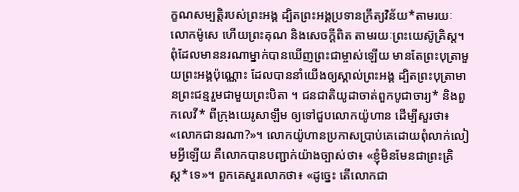ក្ខណសម្បត្តិរបស់ព្រះអង្គ ដ្បិតព្រះអង្គប្រទានក្រឹត្យវិន័យ*តាមរយៈលោកម៉ូសេ ហើយព្រះគុណ និងសេចក្ដីពិត តាមរយៈព្រះយេស៊ូគ្រិស្ត។ ពុំដែលមាននរណាម្នាក់បានឃើញព្រះជាម្ចាស់ឡើយ មានតែព្រះបុត្រាមួយព្រះអង្គប៉ុណ្ណោះ ដែលបាននាំយើងឲ្យស្គាល់ព្រះអង្គ ដ្បិតព្រះបុត្រាមានព្រះជន្មរួមជាមួយព្រះបិតា ។ ជនជាតិយូដាចាត់ពួកបូជាចារ្យ* និងពួកលេវី* ពីក្រុងយេរូសាឡឹម ឲ្យទៅជួបលោកយ៉ូហាន ដើម្បីសួរថា៖ «លោកជានរណា?»។ លោកយ៉ូហានប្រកាសប្រាប់គេដោយពុំលាក់លៀមអ្វីឡើយ គឺលោកបានបញ្ជាក់យ៉ាងច្បាស់ថា៖ «ខ្ញុំមិនមែនជាព្រះគ្រិស្ត*ទេ»។ ពួកគេសួរលោកថា៖ «ដូច្នេះ តើលោកជា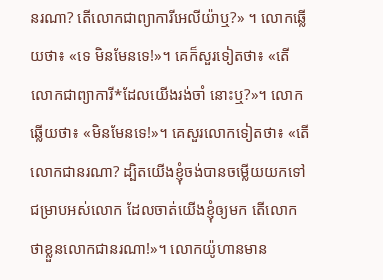នរណា? តើលោកជាព្យាការីអេលីយ៉ាឬ?» ។ លោកឆ្លើយថា៖ «ទេ មិនមែនទេ!»។ គេក៏សួរទៀតថា៖ «តើលោកជាព្យាការី*ដែលយើងរង់ចាំ នោះឬ?»។ លោកឆ្លើយថា៖ «មិនមែនទេ!»។ គេសួរលោកទៀតថា៖ «តើលោកជានរណា? ដ្បិតយើងខ្ញុំចង់បានចម្លើយយកទៅជម្រាបអស់លោក ដែលចាត់យើងខ្ញុំឲ្យមក តើលោកថាខ្លួនលោកជានរណា!»។ លោកយ៉ូហានមាន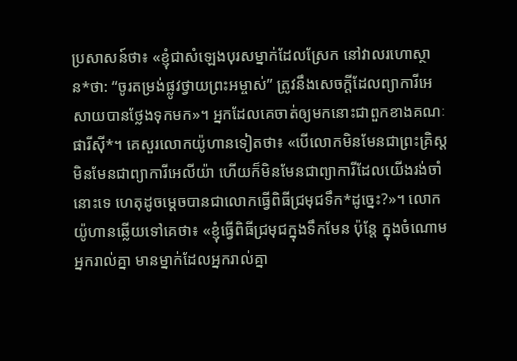ប្រសាសន៍ថា៖ «ខ្ញុំជាសំឡេងបុរសម្នាក់ដែលស្រែក នៅវាលរហោស្ថាន*ថា: “ចូរតម្រង់ផ្លូវថ្វាយព្រះអម្ចាស់” ត្រូវនឹងសេចក្ដីដែលព្យាការីអេសាយបានថ្លែងទុកមក»។ អ្នកដែលគេចាត់ឲ្យមកនោះជាពួកខាងគណៈផារីស៊ី*។ គេសួរលោកយ៉ូហានទៀតថា៖ «បើលោកមិនមែនជាព្រះគ្រិស្ត មិនមែនជាព្យាការីអេលីយ៉ា ហើយក៏មិនមែនជាព្យាការីដែលយើងរង់ចាំនោះទេ ហេតុដូចម្ដេចបានជាលោកធ្វើពិធីជ្រមុជទឹក*ដូច្នេះ?»។ លោកយ៉ូហានឆ្លើយទៅគេថា៖ «ខ្ញុំធ្វើពិធីជ្រមុជក្នុងទឹកមែន ប៉ុន្តែ ក្នុងចំណោមអ្នករាល់គ្នា មានម្នាក់ដែលអ្នករាល់គ្នា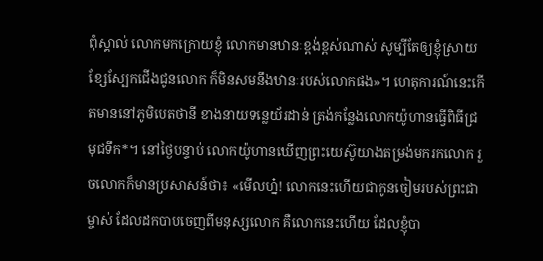ពុំស្គាល់ លោកមកក្រោយខ្ញុំ លោកមានឋានៈខ្ពង់ខ្ពស់ណាស់ សូម្បីតែឲ្យខ្ញុំស្រាយខ្សែស្បែកជើងជូនលោក ក៏មិនសមនឹងឋានៈរបស់លោកផង»។ ហេតុការណ៍នេះកើតមាននៅភូមិបេតថានី ខាងនាយទន្លេយ័រដាន់ ត្រង់កន្លែងលោកយ៉ូហានធ្វើពិធីជ្រមុជទឹក*។ នៅថ្ងៃបន្ទាប់ លោកយ៉ូហានឃើញព្រះយេស៊ូយាងតម្រង់មករកលោក រួចលោកក៏មានប្រសាសន៍ថា៖ «មើលហ្ន៎! លោកនេះហើយជាកូនចៀមរបស់ព្រះជាម្ចាស់ ដែលដកបាបចេញពីមនុស្សលោក គឺលោកនេះហើយ ដែលខ្ញុំបា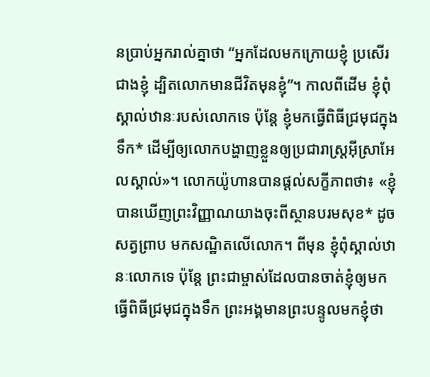នប្រាប់អ្នករាល់គ្នាថា “អ្នកដែលមកក្រោយខ្ញុំ ប្រសើរជាងខ្ញុំ ដ្បិតលោកមានជីវិតមុនខ្ញុំ”។ កាលពីដើម ខ្ញុំពុំស្គាល់ឋានៈរបស់លោកទេ ប៉ុន្តែ ខ្ញុំមកធ្វើពិធីជ្រមុជក្នុងទឹក* ដើម្បីឲ្យលោកបង្ហាញខ្លួនឲ្យប្រជារាស្ត្រអ៊ីស្រាអែលស្គាល់»។ លោកយ៉ូហានបានផ្ដល់សក្ខីភាពថា៖ «ខ្ញុំបានឃើញព្រះវិញ្ញាណយាងចុះពីស្ថានបរមសុខ* ដូចសត្វព្រាប មកសណ្ឋិតលើលោក។ ពីមុន ខ្ញុំពុំស្គាល់ឋានៈលោកទេ ប៉ុន្តែ ព្រះជាម្ចាស់ដែលបានចាត់ខ្ញុំឲ្យមកធ្វើពិធីជ្រមុជក្នុងទឹក ព្រះអង្គមានព្រះបន្ទូលមកខ្ញុំថា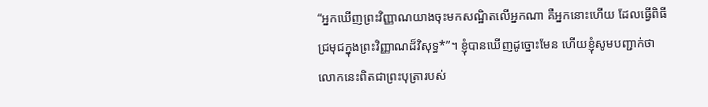“អ្នកឃើញព្រះវិញ្ញាណយាងចុះមកសណ្ឋិតលើអ្នកណា គឺអ្នកនោះហើយ ដែលធ្វើពិធីជ្រមុជក្នុងព្រះវិញ្ញាណដ៏វិសុទ្ធ*”។ ខ្ញុំបានឃើញដូច្នោះមែន ហើយខ្ញុំសូមបញ្ជាក់ថា លោកនេះពិតជាព្រះបុត្រារបស់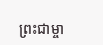ព្រះជាម្ចា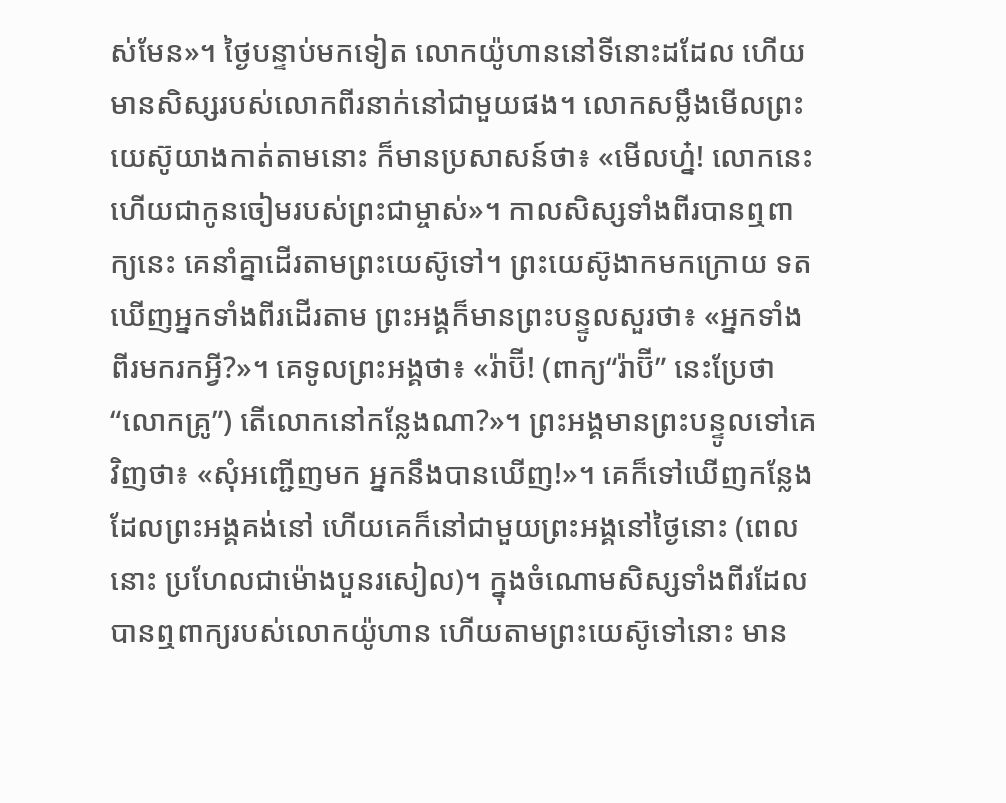ស់មែន»។ ថ្ងៃបន្ទាប់មកទៀត លោកយ៉ូហាននៅទីនោះដដែល ហើយមានសិស្សរបស់លោកពីរនាក់នៅជាមួយផង។ លោកសម្លឹងមើលព្រះយេស៊ូយាងកាត់តាមនោះ ក៏មានប្រសាសន៍ថា៖ «មើលហ្ន៎! លោកនេះហើយជាកូនចៀមរបស់ព្រះជាម្ចាស់»។ កាលសិស្សទាំងពីរបានឮពាក្យនេះ គេនាំគ្នាដើរតាមព្រះយេស៊ូទៅ។ ព្រះយេស៊ូងាកមកក្រោយ ទតឃើញអ្នកទាំងពីរដើរតាម ព្រះអង្គក៏មានព្រះបន្ទូលសួរថា៖ «អ្នកទាំងពីរមករកអ្វី?»។ គេទូលព្រះអង្គថា៖ «រ៉ាប៊ី! (ពាក្យ“រ៉ាប៊ី” នេះប្រែថា“លោកគ្រូ”) តើលោកនៅកន្លែងណា?»។ ព្រះអង្គមានព្រះបន្ទូលទៅគេវិញថា៖ «សុំអញ្ជើញមក អ្នកនឹងបានឃើញ!»។ គេក៏ទៅឃើញកន្លែងដែលព្រះអង្គគង់នៅ ហើយគេក៏នៅជាមួយព្រះអង្គនៅថ្ងៃនោះ (ពេលនោះ ប្រហែលជាម៉ោងបួនរសៀល)។ ក្នុងចំណោមសិស្សទាំងពីរដែលបានឮពាក្យរបស់លោកយ៉ូហាន ហើយតាមព្រះយេស៊ូទៅនោះ មាន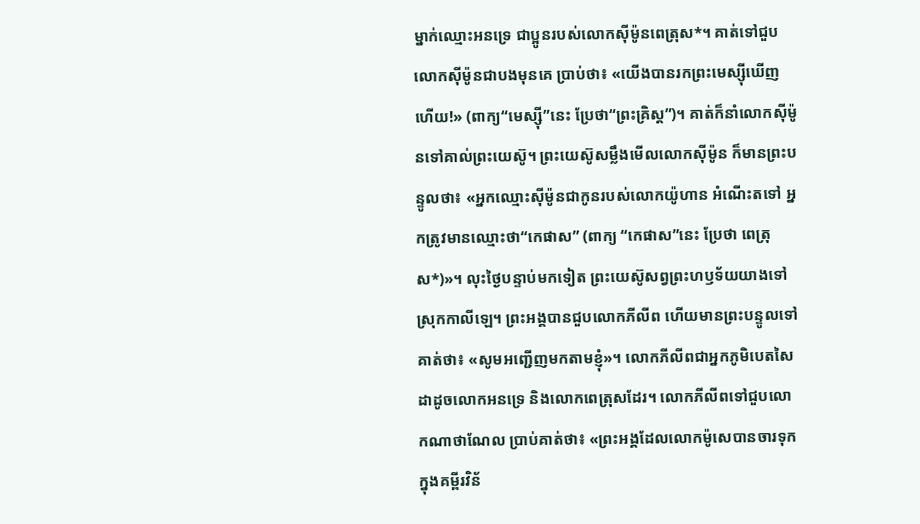ម្នាក់ឈ្មោះអនទ្រេ ជាប្អូនរបស់លោកស៊ីម៉ូនពេត្រុស*។ គាត់ទៅជួបលោកស៊ីម៉ូនជាបងមុនគេ ប្រាប់ថា៖ «យើងបានរកព្រះមេស្ស៊ីឃើញហើយ!» (ពាក្យ“មេស្ស៊ី”នេះ ប្រែថា“ព្រះគ្រិស្ត”)។ គាត់ក៏នាំលោកស៊ីម៉ូនទៅគាល់ព្រះយេស៊ូ។ ព្រះយេស៊ូសម្លឹងមើលលោកស៊ីម៉ូន ក៏មានព្រះបន្ទូលថា៖ «អ្នកឈ្មោះស៊ីម៉ូនជាកូនរបស់លោកយ៉ូហាន អំណើះតទៅ អ្នកត្រូវមានឈ្មោះថា“កេផាស” (ពាក្យ “កេផាស”នេះ ប្រែថា ពេត្រុស*)»។ លុះថ្ងៃបន្ទាប់មកទៀត ព្រះយេស៊ូសព្វព្រះហឫទ័យយាងទៅស្រុកកាលីឡេ។ ព្រះអង្គបានជួបលោកភីលីព ហើយមានព្រះបន្ទូលទៅគាត់ថា៖ «សូមអញ្ជើញមកតាមខ្ញុំ»។ លោកភីលីពជាអ្នកភូមិបេតសៃដាដូចលោកអនទ្រេ និងលោកពេត្រុសដែរ។ លោកភីលីពទៅជួបលោកណាថាណែល ប្រាប់គាត់ថា៖ «ព្រះអង្គដែលលោកម៉ូសេបានចារទុកក្នុងគម្ពីរវិន័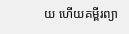យ ហើយគម្ពីរព្យា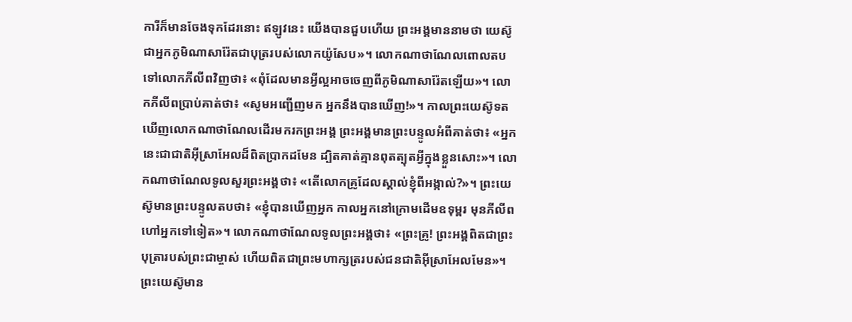ការីក៏មានចែងទុកដែរនោះ ឥឡូវនេះ យើងបានជួបហើយ ព្រះអង្គមាននាមថា យេស៊ូ ជាអ្នកភូមិណាសារ៉ែតជាបុត្ររបស់លោកយ៉ូសែប»។ លោកណាថាណែលពោលតបទៅលោកភីលីពវិញថា៖ «ពុំដែលមានអ្វីល្អអាចចេញពីភូមិណាសារ៉ែតឡើយ»។ លោកភីលីពប្រាប់គាត់ថា៖ «សូមអញ្ជើញមក អ្នកនឹងបានឃើញ!»។ កាលព្រះយេស៊ូទតឃើញលោកណាថាណែលដើរមករកព្រះអង្គ ព្រះអង្គមានព្រះបន្ទូលអំពីគាត់ថា៖ «អ្នកនេះជាជាតិអ៊ីស្រាអែលដ៏ពិតប្រាកដមែន ដ្បិតគាត់គ្មានពុតត្បុតអ្វីក្នុងខ្លួនសោះ»។ លោកណាថាណែលទូលសួរព្រះអង្គថា៖ «តើលោកគ្រូដែលស្គាល់ខ្ញុំពីអង្កាល់?»។ ព្រះយេស៊ូមានព្រះបន្ទូលតបថា៖ «ខ្ញុំបានឃើញអ្នក កាលអ្នកនៅក្រោមដើមឧទុម្ពរ មុនភីលីពហៅអ្នកទៅទៀត»។ លោកណាថាណែលទូលព្រះអង្គថា៖ «ព្រះគ្រូ! ព្រះអង្គពិតជាព្រះបុត្រារបស់ព្រះជាម្ចាស់ ហើយពិតជាព្រះមហាក្សត្ររបស់ជនជាតិអ៊ីស្រាអែលមែន»។ ព្រះយេស៊ូមាន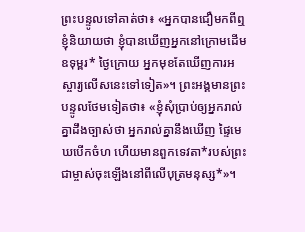ព្រះបន្ទូលទៅគាត់ថា៖ «អ្នកបានជឿមកពីឮខ្ញុំនិយាយថា ខ្ញុំបានឃើញអ្នកនៅក្រោមដើមឧទុម្ពរ* ថ្ងៃក្រោយ អ្នកមុខតែឃើញការអស្ចារ្យលើសនេះទៅទៀត»។ ព្រះអង្គមានព្រះបន្ទូលថែមទៀតថា៖ «ខ្ញុំសុំប្រាប់ឲ្យអ្នករាល់គ្នាដឹងច្បាស់ថា អ្នករាល់គ្នានឹងឃើញ ផ្ទៃមេឃបើកចំហ ហើយមានពួកទេវតា*របស់ព្រះជាម្ចាស់ចុះឡើងនៅពីលើបុត្រមនុស្ស*»។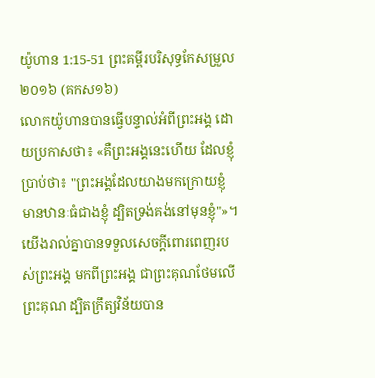យ៉ូហាន 1:15-51 ព្រះគម្ពីរបរិសុទ្ធកែសម្រួល ២០១៦ (គកស១៦)
លោកយ៉ូហានបានធ្វើបន្ទាល់អំពីព្រះអង្គ ដោយប្រកាសថា៖ «គឺព្រះអង្គនេះហើយ ដែលខ្ញុំប្រាប់ថា៖ "ព្រះអង្គដែលយាងមកក្រោយខ្ញុំ មានឋានៈធំជាងខ្ញុំ ដ្បិតទ្រង់គង់នៅមុនខ្ញុំ"»។ យើងរាល់គ្នាបានទទួលសេចក្តីពោរពេញរបស់ព្រះអង្គ មកពីព្រះអង្គ ជាព្រះគុណថែមលើព្រះគុណ ដ្បិតក្រឹត្យវិន័យបាន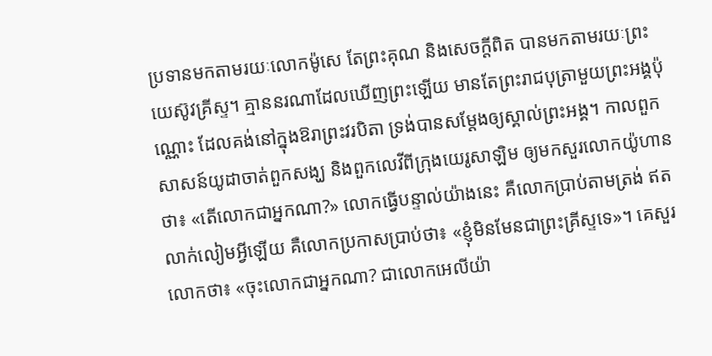ប្រទានមកតាមរយៈលោកម៉ូសេ តែព្រះគុណ និងសេចក្តីពិត បានមកតាមរយៈព្រះយេស៊ូវគ្រីស្ទ។ គ្មាននរណាដែលឃើញព្រះឡើយ មានតែព្រះរាជបុត្រាមួយព្រះអង្គប៉ុណ្ណោះ ដែលគង់នៅក្នុងឱរាព្រះវរបិតា ទ្រង់បានសម្តែងឲ្យស្គាល់ព្រះអង្គ។ កាលពួកសាសន៍យូដាចាត់ពួកសង្ឃ និងពួកលេវីពីក្រុងយេរូសាឡិម ឲ្យមកសួរលោកយ៉ូហានថា៖ «តើលោកជាអ្នកណា?» លោកធ្វើបន្ទាល់យ៉ាងនេះ គឺលោកប្រាប់តាមត្រង់ ឥតលាក់លៀមអ្វីឡើយ គឺលោកប្រកាសប្រាប់ថា៖ «ខ្ញុំមិនមែនជាព្រះគ្រីស្ទទេ»។ គេសួរលោកថា៖ «ចុះលោកជាអ្នកណា? ជាលោកអេលីយ៉ា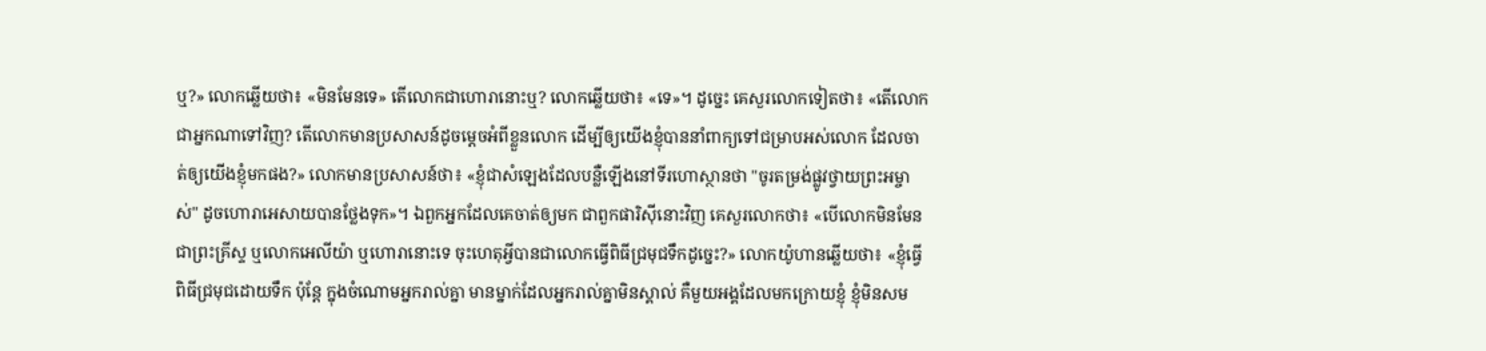ឬ?» លោកឆ្លើយថា៖ «មិនមែនទេ» តើលោកជាហោរានោះឬ? លោកឆ្លើយថា៖ «ទេ»។ ដូច្នេះ គេសួរលោកទៀតថា៖ «តើលោកជាអ្នកណាទៅវិញ? តើលោកមានប្រសាសន៍ដូចម្តេចអំពីខ្លួនលោក ដើម្បីឲ្យយើងខ្ញុំបាននាំពាក្យទៅជម្រាបអស់លោក ដែលចាត់ឲ្យយើងខ្ញុំមកផង?» លោកមានប្រសាសន៍ថា៖ «ខ្ញុំជាសំឡេងដែលបន្លឺឡើងនៅទីរហោស្ថានថា "ចូរតម្រង់ផ្លូវថ្វាយព្រះអម្ចាស់" ដូចហោរាអេសាយបានថ្លែងទុក»។ ឯពួកអ្នកដែលគេចាត់ឲ្យមក ជាពួកផារិស៊ីនោះវិញ គេសួរលោកថា៖ «បើលោកមិនមែនជាព្រះគ្រីស្ទ ឬលោកអេលីយ៉ា ឬហោរានោះទេ ចុះហេតុអ្វីបានជាលោកធ្វើពិធីជ្រមុជទឹកដូច្នេះ?» លោកយ៉ូហានឆ្លើយថា៖ «ខ្ញុំធ្វើពិធីជ្រមុជដោយទឹក ប៉ុន្តែ ក្នុងចំណោមអ្នករាល់គ្នា មានម្នាក់ដែលអ្នករាល់គ្នាមិនស្គាល់ គឺមួយអង្គដែលមកក្រោយខ្ញុំ ខ្ញុំមិនសម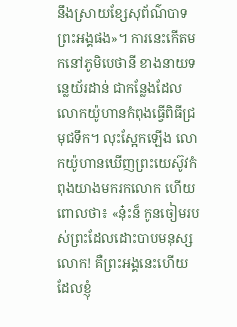នឹងស្រាយខ្សែសុព័ណ៌បាទព្រះអង្គផង»។ ការនេះកើតមកនៅភូមិបេថានី ខាងនាយទន្លេយ័រដាន់ ជាកន្លែងដែលលោកយ៉ូហានកំពុងធ្វើពិធីជ្រមុជទឹក។ លុះស្អែកឡើង លោកយ៉ូហានឃើញព្រះយេស៊ូវកំពុងយាងមករកលោក ហើយពោលថា៖ «ន៎ុះន៏ កូនចៀមរបស់ព្រះដែលដោះបាបមនុស្សលោក! គឺព្រះអង្គនេះហើយ ដែលខ្ញុំ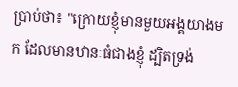ប្រាប់ថា៖ "ក្រោយខ្ញុំមានមួយអង្គយាងមក ដែលមានឋានៈធំជាងខ្ញុំ ដ្បិតទ្រង់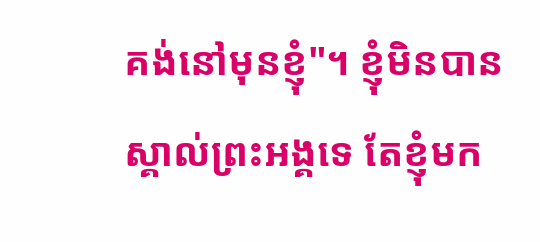គង់នៅមុនខ្ញុំ"។ ខ្ញុំមិនបានស្គាល់ព្រះអង្គទេ តែខ្ញុំមក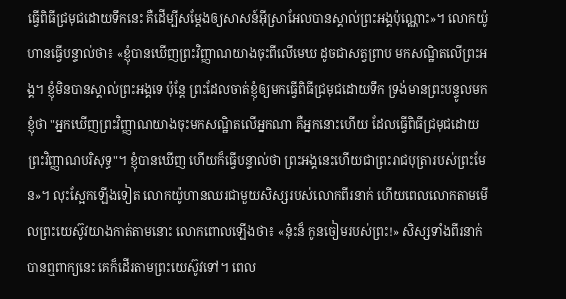ធ្វើពិធីជ្រមុជដោយទឹកនេះ គឺដើម្បីសម្តែងឲ្យសាសន៍អ៊ីស្រាអែលបានស្គាល់ព្រះអង្គប៉ុណ្ណោះ»។ លោកយ៉ូហានធ្វើបន្ទាល់ថា៖ «ខ្ញុំបានឃើញព្រះវិញ្ញាណយាងចុះពីលើមេឃ ដូចជាសត្វព្រាប មកសណ្ឋិតលើព្រះអង្គ។ ខ្ញុំមិនបានស្គាល់ព្រះអង្គទេ ប៉ុន្តែ ព្រះដែលចាត់ខ្ញុំឲ្យមកធ្វើពិធីជ្រមុជដោយទឹក ទ្រង់មានព្រះបន្ទូលមកខ្ញុំថា "អ្នកឃើញព្រះវិញ្ញាណយាងចុះមកសណ្ឋិតលើអ្នកណា គឺអ្នកនោះហើយ ដែលធ្វើពិធីជ្រមុជដោយព្រះវិញ្ញាណបរិសុទ្ធ"។ ខ្ញុំបានឃើញ ហើយក៏ធ្វើបន្ទាល់ថា ព្រះអង្គនេះហើយជាព្រះរាជបុត្រារបស់ព្រះមែន»។ លុះស្អែកឡើងទៀត លោកយ៉ូហានឈរជាមួយសិស្សរបស់លោកពីរនាក់ ហើយពេលលោកតាមមើលព្រះយេស៊ូវយាងកាត់តាមនោះ លោកពោលឡើងថា៖ «ន៎ុះន៏ កូនចៀមរបស់ព្រះ!» សិស្សទាំងពីរនាក់បានឮពាក្យនេះ គេក៏ដើរតាមព្រះយេស៊ូវទៅ។ ពេល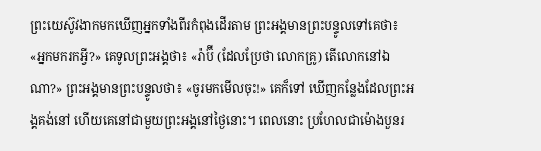ព្រះយេស៊ូវងាកមកឃើញអ្នកទាំងពីរកំពុងដើរតាម ព្រះអង្គមានព្រះបន្ទូលទៅគេថា៖ «អ្នកមករកអ្វី?» គេទូលព្រះអង្គថា៖ «រ៉ាប៊ី (ដែលប្រែថា លោកគ្រូ) តើលោកនៅឯណា?» ព្រះអង្គមានព្រះបន្ទូលថា៖ «ចូរមកមើលចុះ!» គេក៏ទៅ ឃើញកន្លែងដែលព្រះអង្គគង់នៅ ហើយគេនៅជាមួយព្រះអង្គនៅថ្ងៃនោះ។ ពេលនោះ ប្រហែលជាម៉ោងបួនរ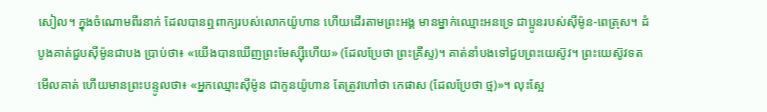សៀល។ ក្នុងចំណោមពីរនាក់ ដែលបានឮពាក្យរបស់លោកយ៉ូហាន ហើយដើរតាមព្រះអង្គ មានម្នាក់ឈ្មោះអនទ្រេ ជាប្អូនរបស់ស៊ីម៉ូន-ពេត្រុស។ ដំបូងគាត់ជួបស៊ីម៉ូនជាបង ប្រាប់ថា៖ «យើងបានឃើញព្រះមែស្ស៊ីហើយ» (ដែលប្រែថា ព្រះគ្រីស្ទ)។ គាត់នាំបងទៅជួបព្រះយេស៊ូវ។ ព្រះយេស៊ូវទតមើលគាត់ ហើយមានព្រះបន្ទូលថា៖ «អ្នកឈ្មោះស៊ីម៉ូន ជាកូនយ៉ូហាន តែត្រូវហៅថា កេផាស (ដែលប្រែថា ថ្ម)»។ លុះស្អែ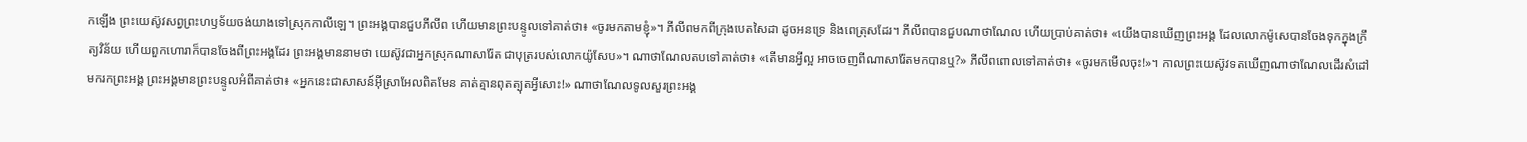កឡើង ព្រះយេស៊ូវសព្វព្រះហឫទ័យចង់យាងទៅស្រុកកាលីឡេ។ ព្រះអង្គបានជួបភីលីព ហើយមានព្រះបន្ទូលទៅគាត់ថា៖ «ចូរមកតាមខ្ញុំ»។ ភីលីពមកពីក្រុងបេតសៃដា ដូចអនទ្រេ និងពេត្រុសដែរ។ ភីលីពបានជួបណាថាណែល ហើយប្រាប់គាត់ថា៖ «យើងបានឃើញព្រះអង្គ ដែលលោកម៉ូសេបានចែងទុកក្នុងក្រឹត្យវិន័យ ហើយពួកហោរាក៏បានចែងពីព្រះអង្គដែរ ព្រះអង្គមាននាមថា យេស៊ូវជាអ្នកស្រុកណាសារ៉ែត ជាបុត្ររបស់លោកយ៉ូសែប»។ ណាថាណែលតបទៅគាត់ថា៖ «តើមានអ្វីល្អ អាចចេញពីណាសារ៉ែតមកបានឬ?» ភីលីពពោលទៅគាត់ថា៖ «ចូរមកមើលចុះ!»។ កាលព្រះយេស៊ូវទតឃើញណាថាណែលដើរសំដៅមករកព្រះអង្គ ព្រះអង្គមានព្រះបន្ទូលអំពីគាត់ថា៖ «អ្នកនេះជាសាសន៍អ៊ីស្រាអែលពិតមែន គាត់គ្មានពុតត្បុតអ្វីសោះ!» ណាថាណែលទូលសួរព្រះអង្គ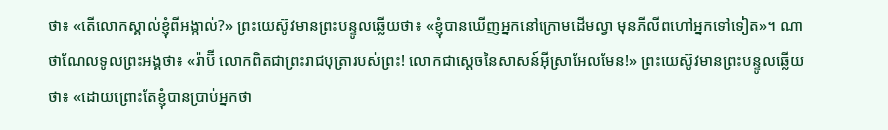ថា៖ «តើលោកស្គាល់ខ្ញុំពីអង្កាល់?» ព្រះយេស៊ូវមានព្រះបន្ទូលឆ្លើយថា៖ «ខ្ញុំបានឃើញអ្នកនៅក្រោមដើមល្វា មុនភីលីពហៅអ្នកទៅទៀត»។ ណាថាណែលទូលព្រះអង្គថា៖ «រ៉ាប៊ី លោកពិតជាព្រះរាជបុត្រារបស់ព្រះ! លោកជាស្តេចនៃសាសន៍អ៊ីស្រាអែលមែន!» ព្រះយេស៊ូវមានព្រះបន្ទូលឆ្លើយថា៖ «ដោយព្រោះតែខ្ញុំបានប្រាប់អ្នកថា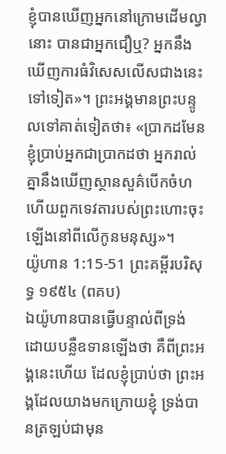ខ្ញុំបានឃើញអ្នកនៅក្រោមដើមល្វានោះ បានជាអ្នកជឿឬ? អ្នកនឹងឃើញការធំវិសេសលើសជាងនេះទៅទៀត»។ ព្រះអង្គមានព្រះបន្ទូលទៅគាត់ទៀតថា៖ «ប្រាកដមែន ខ្ញុំប្រាប់អ្នកជាប្រាកដថា អ្នករាល់គ្នានឹងឃើញស្ថានសួគ៌បើកចំហ ហើយពួកទេវតារបស់ព្រះហោះចុះឡើងនៅពីលើកូនមនុស្ស»។
យ៉ូហាន 1:15-51 ព្រះគម្ពីរបរិសុទ្ធ ១៩៥៤ (ពគប)
ឯយ៉ូហានបានធ្វើបន្ទាល់ពីទ្រង់ ដោយបន្លឺឧទានឡើងថា គឺពីព្រះអង្គនេះហើយ ដែលខ្ញុំប្រាប់ថា ព្រះអង្គដែលយាងមកក្រោយខ្ញុំ ទ្រង់បានត្រឡប់ជាមុន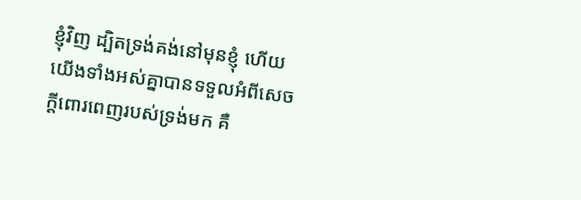ខ្ញុំវិញ ដ្បិតទ្រង់គង់នៅមុនខ្ញុំ ហើយយើងទាំងអស់គ្នាបានទទួលអំពីសេចក្ដីពោរពេញរបស់ទ្រង់មក គឺ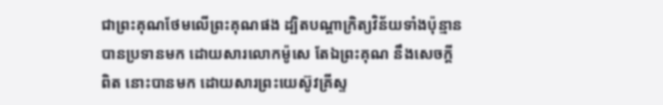ជាព្រះគុណថែមលើព្រះគុណផង ដ្បិតបណ្តាក្រិត្យវិន័យទាំងប៉ុន្មាន បានប្រទានមក ដោយសារលោកម៉ូសេ តែឯព្រះគុណ នឹងសេចក្ដីពិត នោះបានមក ដោយសារព្រះយេស៊ូវគ្រីស្ទ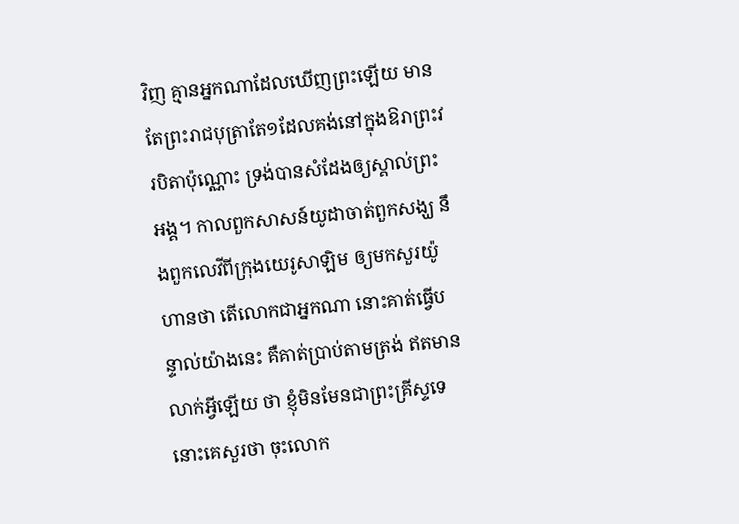វិញ គ្មានអ្នកណាដែលឃើញព្រះឡើយ មានតែព្រះរាជបុត្រាតែ១ដែលគង់នៅក្នុងឱរាព្រះវរបិតាប៉ុណ្ណោះ ទ្រង់បានសំដែងឲ្យស្គាល់ព្រះអង្គ។ កាលពួកសាសន៍យូដាចាត់ពួកសង្ឃ នឹងពួកលេវីពីក្រុងយេរូសាឡិម ឲ្យមកសួរយ៉ូហានថា តើលោកជាអ្នកណា នោះគាត់ធ្វើបន្ទាល់យ៉ាងនេះ គឺគាត់ប្រាប់តាមត្រង់ ឥតមានលាក់អ្វីឡើយ ថា ខ្ញុំមិនមែនជាព្រះគ្រីស្ទទេ នោះគេសួរថា ចុះលោក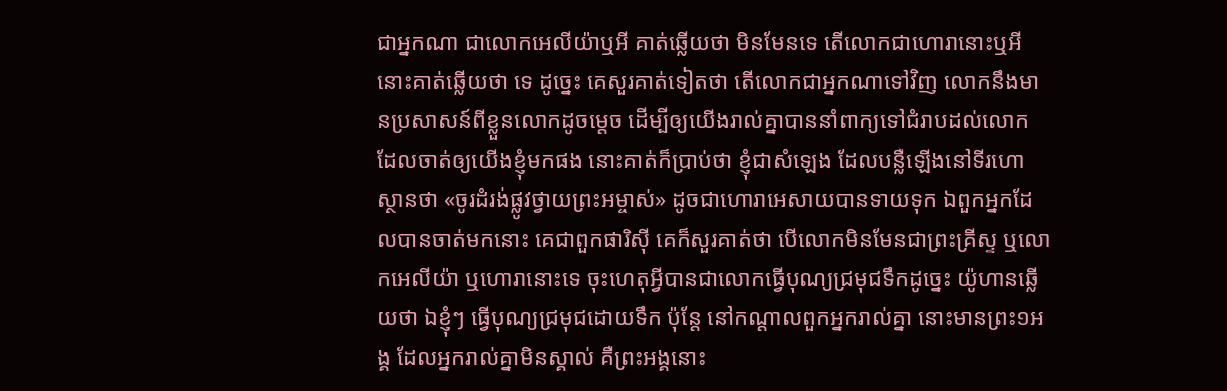ជាអ្នកណា ជាលោកអេលីយ៉ាឬអី គាត់ឆ្លើយថា មិនមែនទេ តើលោកជាហោរានោះឬអី នោះគាត់ឆ្លើយថា ទេ ដូច្នេះ គេសួរគាត់ទៀតថា តើលោកជាអ្នកណាទៅវិញ លោកនឹងមានប្រសាសន៍ពីខ្លួនលោកដូចម្តេច ដើម្បីឲ្យយើងរាល់គ្នាបាននាំពាក្យទៅជំរាបដល់លោក ដែលចាត់ឲ្យយើងខ្ញុំមកផង នោះគាត់ក៏ប្រាប់ថា ខ្ញុំជាសំឡេង ដែលបន្លឺឡើងនៅទីរហោស្ថានថា «ចូរដំរង់ផ្លូវថ្វាយព្រះអម្ចាស់» ដូចជាហោរាអេសាយបានទាយទុក ឯពួកអ្នកដែលបានចាត់មកនោះ គេជាពួកផារិស៊ី គេក៏សួរគាត់ថា បើលោកមិនមែនជាព្រះគ្រីស្ទ ឬលោកអេលីយ៉ា ឬហោរានោះទេ ចុះហេតុអ្វីបានជាលោកធ្វើបុណ្យជ្រមុជទឹកដូច្នេះ យ៉ូហានឆ្លើយថា ឯខ្ញុំៗ ធ្វើបុណ្យជ្រមុជដោយទឹក ប៉ុន្តែ នៅកណ្តាលពួកអ្នករាល់គ្នា នោះមានព្រះ១អង្គ ដែលអ្នករាល់គ្នាមិនស្គាល់ គឺព្រះអង្គនោះ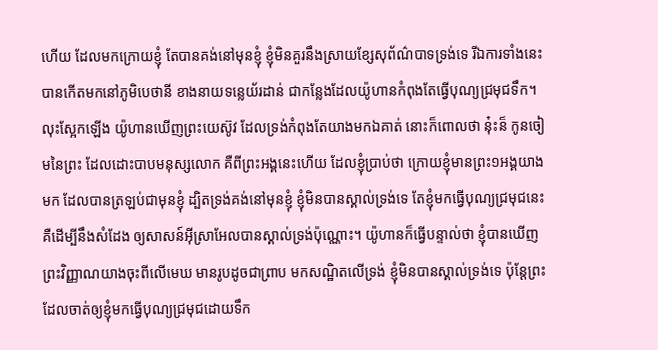ហើយ ដែលមកក្រោយខ្ញុំ តែបានគង់នៅមុនខ្ញុំ ខ្ញុំមិនគួរនឹងស្រាយខ្សែសុព័ណ៌បាទទ្រង់ទេ រីឯការទាំងនេះ បានកើតមកនៅភូមិបេថានី ខាងនាយទន្លេយ័រដាន់ ជាកន្លែងដែលយ៉ូហានកំពុងតែធ្វើបុណ្យជ្រមុជទឹក។ លុះស្អែកឡើង យ៉ូហានឃើញព្រះយេស៊ូវ ដែលទ្រង់កំពុងតែយាងមកឯគាត់ នោះក៏ពោលថា នុ៎ះន៏ កូនចៀមនៃព្រះ ដែលដោះបាបមនុស្សលោក គឺពីព្រះអង្គនេះហើយ ដែលខ្ញុំប្រាប់ថា ក្រោយខ្ញុំមានព្រះ១អង្គយាងមក ដែលបានត្រឡប់ជាមុនខ្ញុំ ដ្បិតទ្រង់គង់នៅមុនខ្ញុំ ខ្ញុំមិនបានស្គាល់ទ្រង់ទេ តែខ្ញុំមកធ្វើបុណ្យជ្រមុជនេះ គឺដើម្បីនឹងសំដែង ឲ្យសាសន៍អ៊ីស្រាអែលបានស្គាល់ទ្រង់ប៉ុណ្ណោះ។ យ៉ូហានក៏ធ្វើបន្ទាល់ថា ខ្ញុំបានឃើញព្រះវិញ្ញាណយាងចុះពីលើមេឃ មានរូបដូចជាព្រាប មកសណ្ឋិតលើទ្រង់ ខ្ញុំមិនបានស្គាល់ទ្រង់ទេ ប៉ុន្តែព្រះដែលចាត់ឲ្យខ្ញុំមកធ្វើបុណ្យជ្រមុជដោយទឹក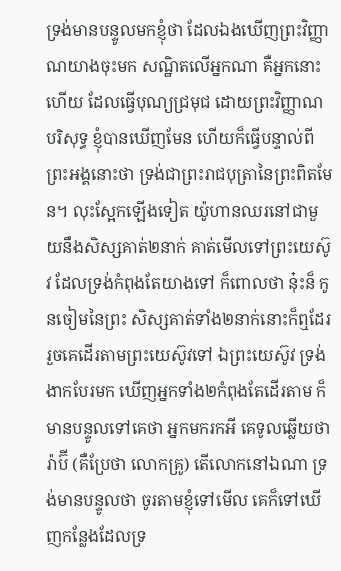ទ្រង់មានបន្ទូលមកខ្ញុំថា ដែលឯងឃើញព្រះវិញ្ញាណយាងចុះមក សណ្ឋិតលើអ្នកណា គឺអ្នកនោះហើយ ដែលធ្វើបុណ្យជ្រមុជ ដោយព្រះវិញ្ញាណបរិសុទ្ធ ខ្ញុំបានឃើញមែន ហើយក៏ធ្វើបន្ទាល់ពីព្រះអង្គនោះថា ទ្រង់ជាព្រះរាជបុត្រានៃព្រះពិតមែន។ លុះស្អែកឡើងទៀត យ៉ូហានឈរនៅជាមួយនឹងសិស្សគាត់២នាក់ គាត់មើលទៅព្រះយេស៊ូវ ដែលទ្រង់កំពុងតែយាងទៅ ក៏ពោលថា នុ៎ះន៏ កូនចៀមនៃព្រះ សិស្សគាត់ទាំង២នាក់នោះក៏ឮដែរ រួចគេដើរតាមព្រះយេស៊ូវទៅ ឯព្រះយេស៊ូវ ទ្រង់ងាកបែរមក ឃើញអ្នកទាំង២កំពុងតែដើរតាម ក៏មានបន្ទូលទៅគេថា អ្នកមករកអី គេទូលឆ្លើយថា រ៉ាប៊ី (គឺប្រែថា លោកគ្រូ) តើលោកនៅឯណា ទ្រង់មានបន្ទូលថា ចូរតាមខ្ញុំទៅមើល គេក៏ទៅឃើញកន្លែងដែលទ្រ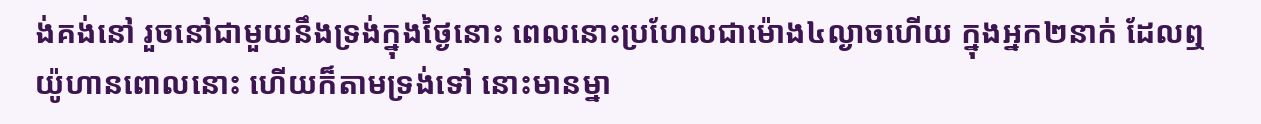ង់គង់នៅ រួចនៅជាមួយនឹងទ្រង់ក្នុងថ្ងៃនោះ ពេលនោះប្រហែលជាម៉ោង៤ល្ងាចហើយ ក្នុងអ្នក២នាក់ ដែលឮយ៉ូហានពោលនោះ ហើយក៏តាមទ្រង់ទៅ នោះមានម្នា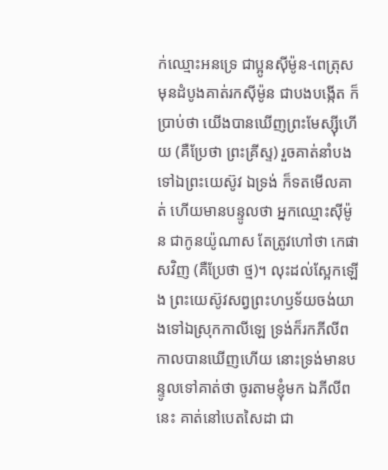ក់ឈ្មោះអនទ្រេ ជាប្អូនស៊ីម៉ូន-ពេត្រុស មុនដំបូងគាត់រកស៊ីម៉ូន ជាបងបង្កើត ក៏ប្រាប់ថា យើងបានឃើញព្រះមែស្ស៊ីហើយ (គឺប្រែថា ព្រះគ្រីស្ទ) រួចគាត់នាំបងទៅឯព្រះយេស៊ូវ ឯទ្រង់ ក៏ទតមើលគាត់ ហើយមានបន្ទូលថា អ្នកឈ្មោះស៊ីម៉ូន ជាកូនយ៉ូណាស តែត្រូវហៅថា កេផាសវិញ (គឺប្រែថា ថ្ម)។ លុះដល់ស្អែកឡើង ព្រះយេស៊ូវសព្វព្រះហឫទ័យចង់យាងទៅឯស្រុកកាលីឡេ ទ្រង់ក៏រកភីលីព កាលបានឃើញហើយ នោះទ្រង់មានបន្ទូលទៅគាត់ថា ចូរតាមខ្ញុំមក ឯភីលីពនេះ គាត់នៅបេតសៃដា ជា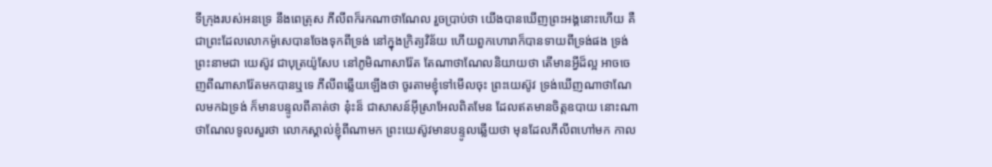ទីក្រុងរបស់អនទ្រេ នឹងពេត្រុស ភីលីពក៏រកណាថាណែល រួចប្រាប់ថា យើងបានឃើញព្រះអង្គនោះហើយ គឺជាព្រះដែលលោកម៉ូសេបានចែងទុកពីទ្រង់ នៅក្នុងក្រិត្យវិន័យ ហើយពួកហោរាក៏បានទាយពីទ្រង់ផង ទ្រង់ព្រះនាមជា យេស៊ូវ ជាបុត្រយ៉ូសែប នៅភូមិណាសារ៉ែត តែណាថាណែលនិយាយថា តើមានអ្វីដ៏ល្អ អាចចេញពីណាសារ៉ែតមកបានឬទេ ភីលីពឆ្លើយឡើងថា ចូរតាមខ្ញុំទៅមើលចុះ ព្រះយេស៊ូវ ទ្រង់ឃើញណាថាណែលមកឯទ្រង់ ក៏មានបន្ទូលពីគាត់ថា នុ៎ះន៏ ជាសាសន៍អ៊ីស្រាអែលពិតមែន ដែលឥតមានចិត្តឧបាយ នោះណាថាណែលទូលសួរថា លោកស្គាល់ខ្ញុំពីណាមក ព្រះយេស៊ូវមានបន្ទូលឆ្លើយថា មុនដែលភីលីពហៅមក កាល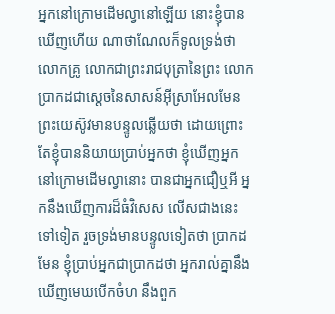អ្នកនៅក្រោមដើមល្វានៅឡើយ នោះខ្ញុំបានឃើញហើយ ណាថាណែលក៏ទូលទ្រង់ថា លោកគ្រូ លោកជាព្រះរាជបុត្រានៃព្រះ លោកប្រាកដជាស្តេចនៃសាសន៍អ៊ីស្រាអែលមែន ព្រះយេស៊ូវមានបន្ទូលឆ្លើយថា ដោយព្រោះតែខ្ញុំបាននិយាយប្រាប់អ្នកថា ខ្ញុំឃើញអ្នកនៅក្រោមដើមល្វានោះ បានជាអ្នកជឿឬអី អ្នកនឹងឃើញការដ៏ធំវិសេស លើសជាងនេះទៅទៀត រួចទ្រង់មានបន្ទូលទៀតថា ប្រាកដមែន ខ្ញុំប្រាប់អ្នកជាប្រាកដថា អ្នករាល់គ្នានឹងឃើញមេឃបើកចំហ នឹងពួក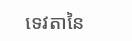ទេវតានៃ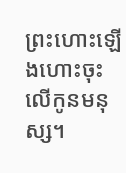ព្រះហោះឡើងហោះចុះលើកូនមនុស្ស។